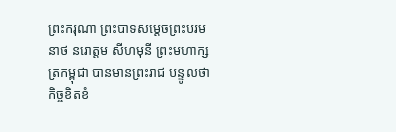ព្រះករុណា ព្រះបាទសម្តេចព្រះបរមនាថ នរោត្តម សីហមុនី ព្រះមហាក្សត្រកម្ពុជា បានមានព្រះរាជ បន្ទូលថា កិច្ចខិតខំ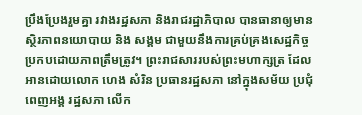ប្រឹងប្រែងរួមគ្នា រវាងរដ្ឋសភា និងរាជរដ្ឋាភិបាល បានធានាឲ្យមាន ស្ថិរភាពនយោបាយ និង សង្គម ជាមួយនឹងការគ្រប់គ្រងសេដ្ឋកិច្ចប្រកបដោយភាពត្រឹមត្រូវ។ ព្រះរាជសាររបស់ព្រះមហាក្សត្រ ដែលអានដោយលោក ហេង សំរិន ប្រធានរដ្ឋសភា នៅក្នុងសម័យ ប្រជុំពេញអង្គ រដ្ឋសភា លើក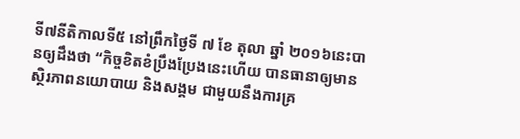ទី៧នីតិកាលទី៥ នៅព្រឹកថ្ងៃទី ៧ ខែ តុលា ឆ្នាំ ២០១៦នេះបានឲ្យដឹងថា “កិច្ចខិតខំប្រឹងប្រែងនេះហើយ បានធានាឲ្យមានស្ថិរភាពនយោបាយ និងសង្គម ជាមួយនឹងការគ្រ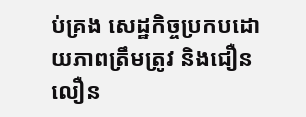ប់គ្រង សេដ្ឋកិច្ចប្រកបដោយភាពត្រឹមត្រូវ និងជឿនលឿន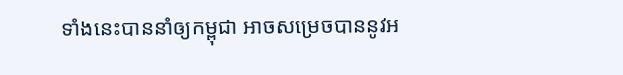ទាំងនេះបាននាំឲ្យកម្ពុជា អាចសម្រេចបាននូវអ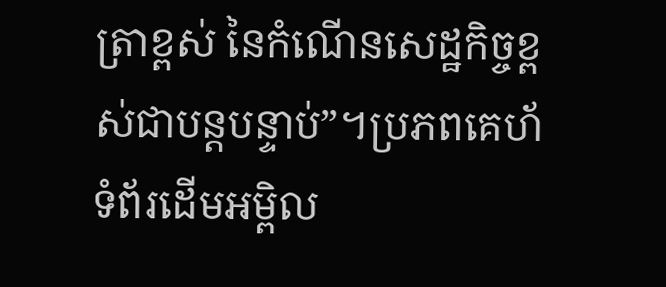ត្រាខ្ពស់ នៃកំណើនសេដ្ឋកិច្ចខ្ពស់ជាបន្តបន្ទាប់”។ប្រភពគេហ័ទំព័រដើមអម្ពិល